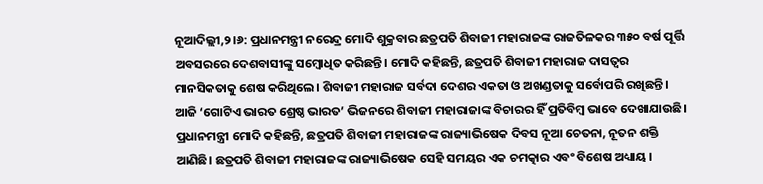ନୂଆଦିଲ୍ଲୀ,୨।୬: ପ୍ରଧାନମନ୍ତ୍ରୀ ନରେନ୍ଦ୍ର ମୋଦି ଶୁକ୍ରବାର ଛତ୍ରପତି ଶିବାଜୀ ମହାରାଜଙ୍କ ରାଜତିଳକର ୩୫୦ ବର୍ଷ ପୂର୍ତ୍ତି ଅବସରରେ ଦେଶବାସୀଙ୍କୁ ସମ୍ବୋଧିତ କରିଛନ୍ତି। ମୋଦି କହିଛନ୍ତି, ଛତ୍ରପତି ଶିବାଜୀ ମହାରାଜ ଦାସତ୍ୱର ମାନସିକତାକୁ ଶେଷ କରିଥିଲେ। ଶିବାଜୀ ମହାରାଜ ସର୍ବଦା ଦେଶର ଏକତା ଓ ଅଖଣ୍ଡତାକୁ ସର୍ବୋପରି ରଖିଛନ୍ତି। ଆଜି ‘ଗୋଟିଏ ଭାରତ ଶ୍ରେଷ୍ଠ ଭାରତ’ ଭିଜନରେ ଶିବାଜୀ ମହାରାଜାଙ୍କ ବିଚାରର ହିଁ ପ୍ରତିବିମ୍ବ ଭାବେ ଦେଖାଯାଉଛି।
ପ୍ରଧାନମନ୍ତ୍ରୀ ମୋଦି କହିଛନ୍ତି, ଛତ୍ରପତି ଶିବାଜୀ ମହାରାଜଙ୍କ ରାଜ୍ୟାଭିଷେକ ଦିବସ ନୂଆ ଚେତନା, ନୂତନ ଶକ୍ତି ଆଣିଛି। ଛତ୍ରପତି ଶିବାଜୀ ମହାରାଜଙ୍କ ରାଜ୍ୟାଭିଷେକ ସେହି ସମୟର ଏକ ଚମତ୍କାର ଏବଂ ବିଶେଷ ଅଧ୍ୟାୟ ।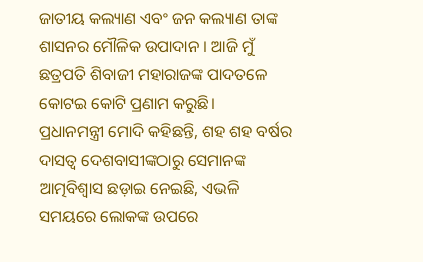ଜାତୀୟ କଲ୍ୟାଣ ଏବଂ ଜନ କଲ୍ୟାଣ ତାଙ୍କ ଶାସନର ମୌଳିକ ଉପାଦାନ । ଆଜି ମୁଁ ଛତ୍ରପତି ଶିବାଜୀ ମହାରାଜଙ୍କ ପାଦତଳେ କୋଟଇ କୋଟି ପ୍ରଣାମ କରୁଛି।
ପ୍ରଧାନମନ୍ତ୍ରୀ ମୋଦି କହିଛନ୍ତି, ଶହ ଶହ ବର୍ଷର ଦାସତ୍ୱ ଦେଶବାସୀଙ୍କଠାରୁ ସେମାନଙ୍କ ଆତ୍ମବିଶ୍ୱାସ ଛଡ଼ାଇ ନେଇଛି, ଏଭଳି ସମୟରେ ଲୋକଙ୍କ ଉପରେ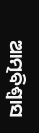ଆତ୍ମବିଶ୍ୱାସ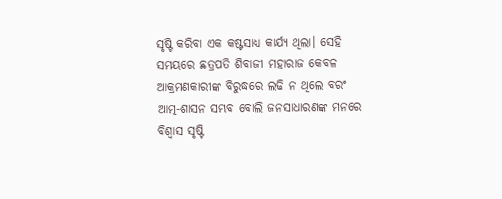ସୃଷ୍ଟି କରିବା ଏକ କଷ୍ଟସାଧ୍ୟ କାର୍ଯ୍ୟ ଥିଲା। ସେହି ସମୟରେ ଛତ୍ରପତି ଶିବାଜୀ ମହାରାଜ କେବଳ ଆକ୍ରମଣକାରୀଙ୍କ ବିରୁଦ୍ଧରେ ଲଢି ନ ଥିଲେ ବରଂ ଆତ୍ମ-ଶାସନ ସମ୍ଭବ ବୋଲି ଜନସାଧାରଣଙ୍କ ମନରେ ବିଶ୍ୱାସ ସୃଷ୍ଟି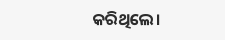କରିଥିଲେ।